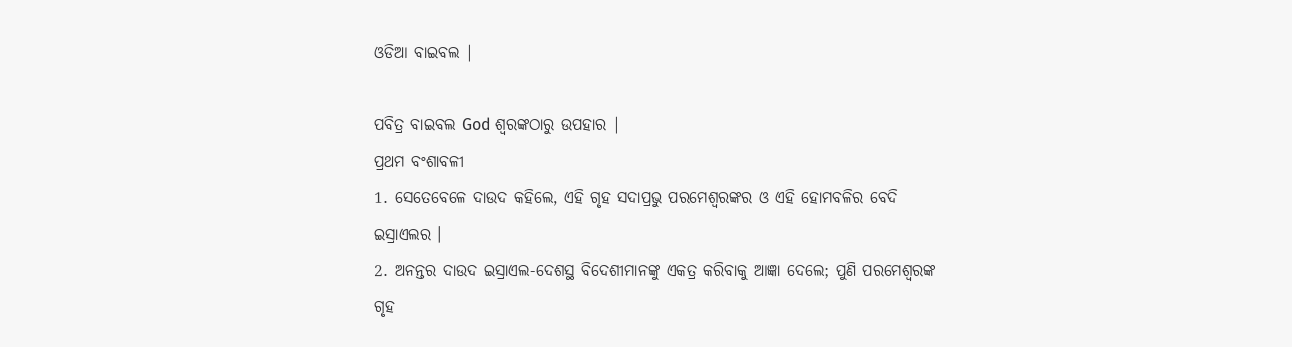ଓଡିଆ ବାଇବଲ |

ପବିତ୍ର ବାଇବଲ God ଶ୍ବରଙ୍କଠାରୁ ଉପହାର |
ପ୍ରଥମ ବଂଶାବଳୀ
1. ସେତେବେଳେ ଦାଉଦ କହିଲେ, ଏହି ଗୃହ ସଦାପ୍ରଭୁ ପରମେଶ୍ଵରଙ୍କର ଓ ଏହି ହୋମବଳିର ବେଦି ଇସ୍ରାଏଲର ।
2. ଅନନ୍ତର ଦାଉଦ ଇସ୍ରାଏଲ-ଦେଶସ୍ଥ ବିଦେଶୀମାନଙ୍କୁ ଏକତ୍ର କରିବାକୁ ଆଜ୍ଞା ଦେଲେ; ପୁଣି ପରମେଶ୍ଵରଙ୍କ ଗୃହ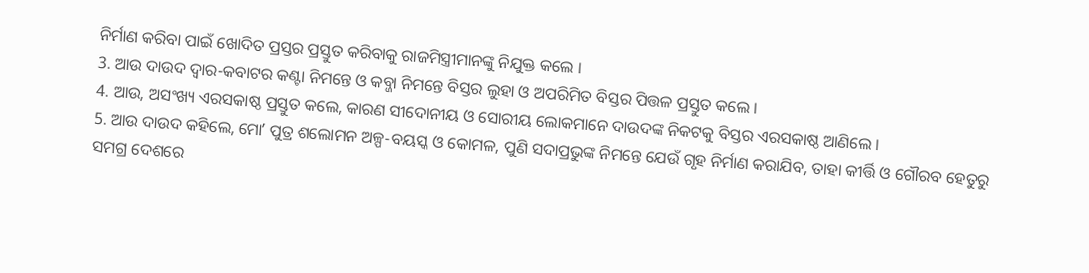ନିର୍ମାଣ କରିବା ପାଇଁ ଖୋଦିତ ପ୍ରସ୍ତର ପ୍ରସ୍ତୁତ କରିବାକୁ ରାଜମିସ୍ତ୍ରୀମାନଙ୍କୁ ନିଯୁକ୍ତ କଲେ ।
3. ଆଉ ଦାଉଦ ଦ୍ଵାର-କବାଟର କଣ୍ଟା ନିମନ୍ତେ ଓ କବ୍ଜା ନିମନ୍ତେ ବିସ୍ତର ଲୁହା ଓ ଅପରିମିତ ବିସ୍ତର ପିତ୍ତଳ ପ୍ରସ୍ତୁତ କଲେ ।
4. ଆଉ, ଅସଂଖ୍ୟ ଏରସକାଷ୍ଠ ପ୍ରସ୍ତୁତ କଲେ, କାରଣ ସୀଦୋନୀୟ ଓ ସୋରୀୟ ଲୋକମାନେ ଦାଉଦଙ୍କ ନିକଟକୁ ବିସ୍ତର ଏରସକାଷ୍ଠ ଆଣିଲେ ।
5. ଆଉ ଦାଉଦ କହିଲେ, ମୋʼ ପୁତ୍ର ଶଲୋମନ ଅଳ୍ପ-ବୟସ୍କ ଓ କୋମଳ, ପୁଣି ସଦାପ୍ରଭୁଙ୍କ ନିମନ୍ତେ ଯେଉଁ ଗୃହ ନିର୍ମାଣ କରାଯିବ, ତାହା କୀର୍ତ୍ତି ଓ ଗୌରବ ହେତୁରୁ ସମଗ୍ର ଦେଶରେ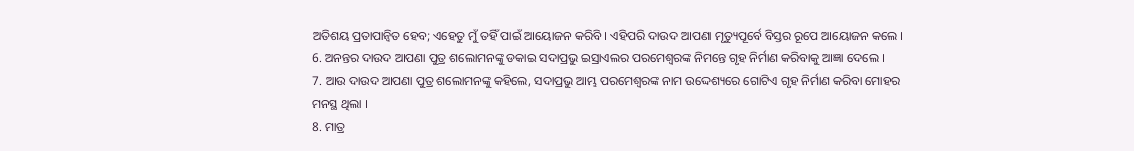ଅତିଶୟ ପ୍ରତାପାନ୍ଵିତ ହେବ; ଏହେତୁ ମୁଁ ତହିଁ ପାଇଁ ଆୟୋଜନ କରିବି । ଏହିପରି ଦାଉଦ ଆପଣା ମୃତ୍ୟୁପୂର୍ବେ ବିସ୍ତର ରୂପେ ଆୟୋଜନ କଲେ ।
6. ଅନନ୍ତର ଦାଉଦ ଆପଣା ପୁତ୍ର ଶଲୋମନଙ୍କୁ ଡକାଇ ସଦାପ୍ରଭୁ ଇସ୍ରାଏଲର ପରମେଶ୍ଵରଙ୍କ ନିମନ୍ତେ ଗୃହ ନିର୍ମାଣ କରିବାକୁ ଆଜ୍ଞା ଦେଲେ ।
7. ଆଉ ଦାଉଦ ଆପଣା ପୁତ୍ର ଶଲୋମନଙ୍କୁ କହିଲେ, ସଦାପ୍ରଭୁ ଆମ୍ଭ ପରମେଶ୍ଵରଙ୍କ ନାମ ଉଦ୍ଦେଶ୍ୟରେ ଗୋଟିଏ ଗୃହ ନିର୍ମାଣ କରିବା ମୋହର ମନସ୍ଥ ଥିଲା ।
8. ମାତ୍ର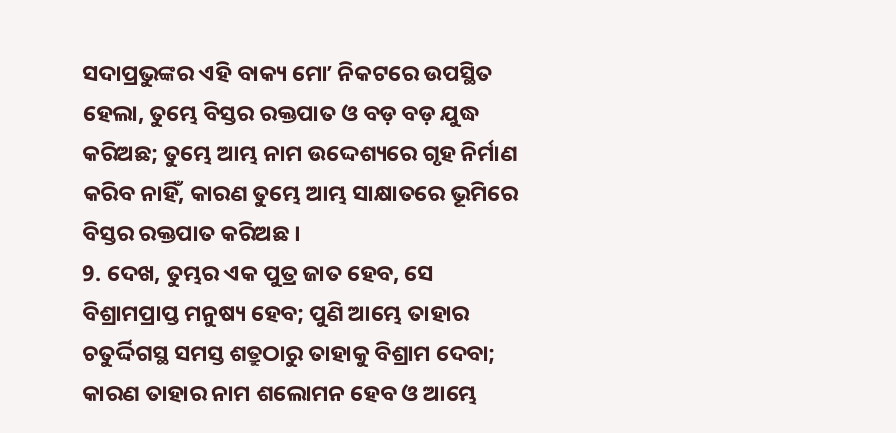ସଦାପ୍ରଭୁଙ୍କର ଏହି ବାକ୍ୟ ମୋʼ ନିକଟରେ ଉପସ୍ଥିତ ହେଲା, ତୁମ୍ଭେ ବିସ୍ତର ରକ୍ତପାତ ଓ ବଡ଼ ବଡ଼ ଯୁଦ୍ଧ କରିଅଛ; ତୁମ୍ଭେ ଆମ୍ଭ ନାମ ଉଦ୍ଦେଶ୍ୟରେ ଗୃହ ନିର୍ମାଣ କରିବ ନାହିଁ, କାରଣ ତୁମ୍ଭେ ଆମ୍ଭ ସାକ୍ଷାତରେ ଭୂମିରେ ବିସ୍ତର ରକ୍ତପାତ କରିଅଛ ।
9. ଦେଖ, ତୁମ୍ଭର ଏକ ପୁତ୍ର ଜାତ ହେବ, ସେ ବିଶ୍ରାମପ୍ରାପ୍ତ ମନୁଷ୍ୟ ହେବ; ପୁଣି ଆମ୍ଭେ ତାହାର ଚତୁର୍ଦ୍ଦିଗସ୍ଥ ସମସ୍ତ ଶତ୍ରୁଠାରୁ ତାହାକୁ ବିଶ୍ରାମ ଦେବା; କାରଣ ତାହାର ନାମ ଶଲୋମନ ହେବ ଓ ଆମ୍ଭେ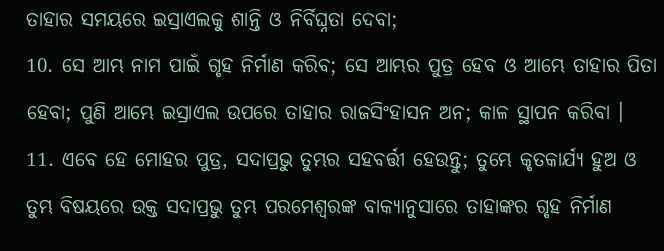ତାହାର ସମୟରେ ଇସ୍ରାଏଲକୁ ଶାନ୍ତି ଓ ନିର୍ବିଘ୍ନତା ଦେବା;
10. ସେ ଆମ୍ଭ ନାମ ପାଇଁ ଗୃହ ନିର୍ମାଣ କରିବ; ସେ ଆମ୍ଭର ପୁତ୍ର ହେବ ଓ ଆମ୍ଭେ ତାହାର ପିତା ହେବା; ପୁଣି ଆମ୍ଭେ ଇସ୍ରାଏଲ ଉପରେ ତାହାର ରାଜସିଂହାସନ ଅନ; କାଳ ସ୍ଥାପନ କରିବା ।
11. ଏବେ ହେ ମୋହର ପୁତ୍ର, ସଦାପ୍ରଭୁ ତୁମ୍ଭର ସହବର୍ତ୍ତୀ ହେଉନ୍ତୁ; ତୁମ୍ଭେ କୃତକାର୍ଯ୍ୟ ହୁଅ ଓ ତୁମ୍ଭ ବିଷୟରେ ଉକ୍ତ ସଦାପ୍ରଭୁ ତୁମ୍ଭ ପରମେଶ୍ଵରଙ୍କ ବାକ୍ୟାନୁସାରେ ତାହାଙ୍କର ଗୃହ ନିର୍ମାଣ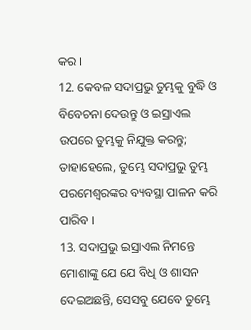କର ।
12. କେବଳ ସଦାପ୍ରଭୁ ତୁମ୍ଭକୁ ବୁଦ୍ଧି ଓ ବିବେଚନା ଦେଉନ୍ତୁ ଓ ଇସ୍ରାଏଲ ଉପରେ ତୁମ୍ଭକୁ ନିଯୁକ୍ତ କରନ୍ତୁ; ତାହାହେଲେ, ତୁମ୍ଭେ ସଦାପ୍ରଭୁ ତୁମ୍ଭ ପରମେଶ୍ଵରଙ୍କର ବ୍ୟବସ୍ଥା ପାଳନ କରି ପାରିବ ।
13. ସଦାପ୍ରଭୁ ଇସ୍ରାଏଲ ନିମନ୍ତେ ମୋଶାଙ୍କୁ ଯେ ଯେ ବିଧି ଓ ଶାସନ ଦେଇଅଛନ୍ତି, ସେସବୁ ଯେବେ ତୁମ୍ଭେ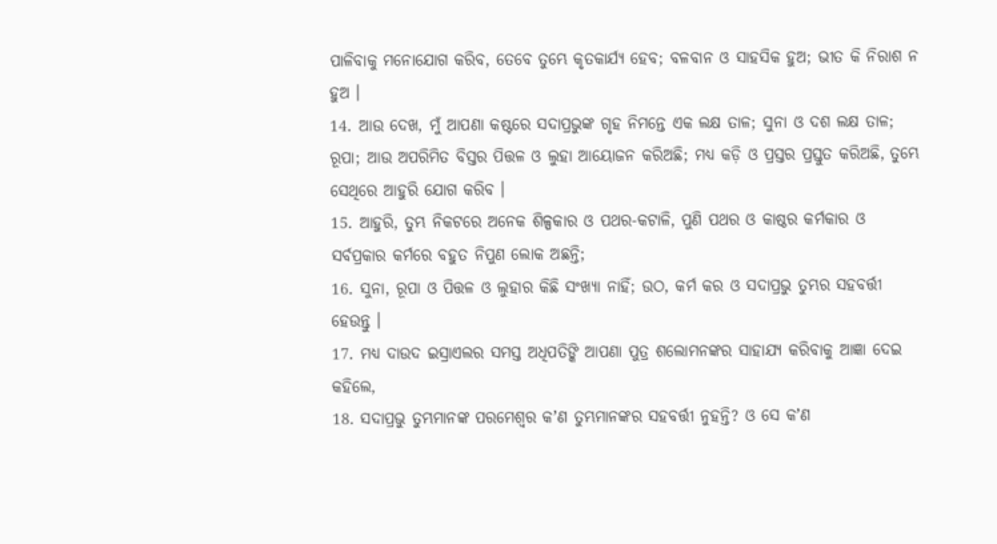ପାଳିବାକୁ ମନୋଯୋଗ କରିବ, ତେବେ ତୁମ୍ଭେ କୃତକାର୍ଯ୍ୟ ହେବ; ବଳବାନ ଓ ସାହସିକ ହୁଅ; ଭୀତ କି ନିରାଶ ନ ହୁଅ ।
14. ଆଉ ଦେଖ, ମୁଁ ଆପଣା କଷ୍ଟରେ ସଦାପ୍ରଭୁଙ୍କ ଗୃହ ନିମନ୍ତେ ଏକ ଲକ୍ଷ ତାଳ; ସୁନା ଓ ଦଶ ଲକ୍ଷ ତାଳ; ରୂପା; ଆଉ ଅପରିମିତ ବିସ୍ତର ପିତ୍ତଳ ଓ ଲୁହା ଆୟୋଜନ କରିଅଛି; ମଧ୍ୟ କଡ଼ି ଓ ପ୍ରସ୍ତର ପ୍ରସ୍ତୁତ କରିଅଛି, ତୁମ୍ଭେ ସେଥିରେ ଆହୁରି ଯୋଗ କରିବ ।
15. ଆହୁରି, ତୁମ୍ଭ ନିକଟରେ ଅନେକ ଶିଳ୍ପକାର ଓ ପଥର-କଟାଳି, ପୁଣି ପଥର ଓ କାଷ୍ଠର କର୍ମକାର ଓ ସର୍ବପ୍ରକାର କର୍ମରେ ବହୁତ ନିପୁଣ ଲୋକ ଅଛନ୍ତି;
16. ସୁନା, ରୂପା ଓ ପିତ୍ତଳ ଓ ଲୁହାର କିଛି ସଂଖ୍ୟା ନାହିଁ; ଉଠ, କର୍ମ କର ଓ ସଦାପ୍ରଭୁ ତୁମ୍ଭର ସହବର୍ତ୍ତୀ ହେଉନ୍ତୁ ।
17. ମଧ୍ୟ ଦାଉଦ ଇସ୍ରାଏଲର ସମସ୍ତ ଅଧିପତିଙ୍କି ଆପଣା ପୁତ୍ର ଶଲୋମନଙ୍କର ସାହାଯ୍ୟ କରିବାକୁ ଆଜ୍ଞା ଦେଇ କହିଲେ,
18. ସଦାପ୍ରଭୁ ତୁମ୍ଭମାନଙ୍କ ପରମେଶ୍ଵର କʼଣ ତୁମ୍ଭମାନଙ୍କର ସହବର୍ତ୍ତୀ ନୁହନ୍ତି? ଓ ସେ କʼଣ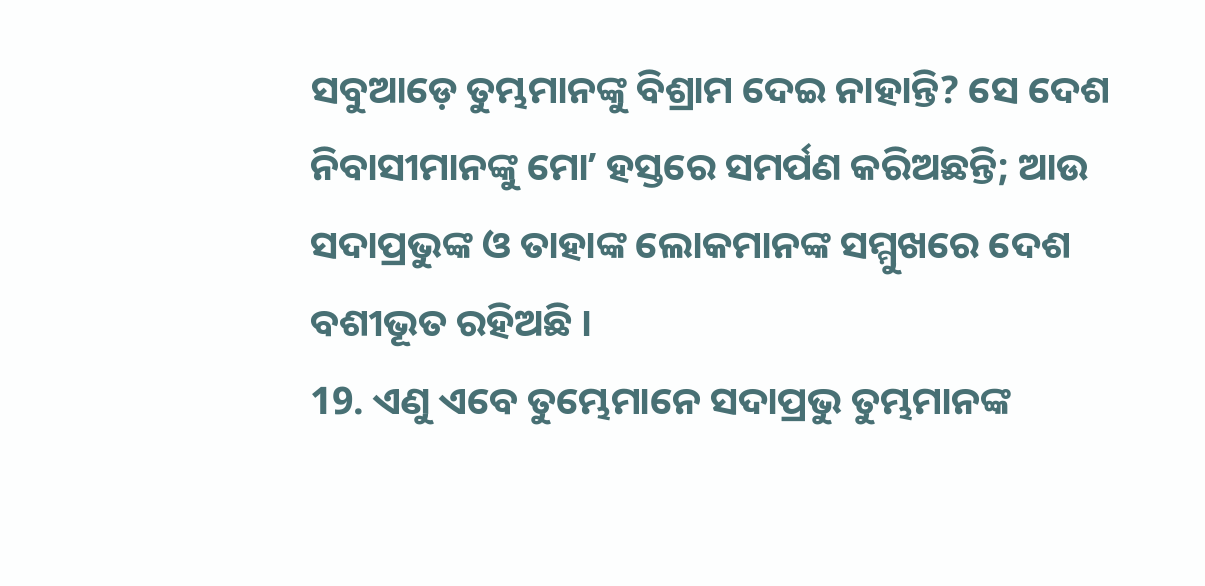ସବୁଆଡ଼େ ତୁମ୍ଭମାନଙ୍କୁ ବିଶ୍ରାମ ଦେଇ ନାହାନ୍ତି? ସେ ଦେଶ ନିବାସୀମାନଙ୍କୁ ମୋʼ ହସ୍ତରେ ସମର୍ପଣ କରିଅଛନ୍ତି; ଆଉ ସଦାପ୍ରଭୁଙ୍କ ଓ ତାହାଙ୍କ ଲୋକମାନଙ୍କ ସମ୍ମୁଖରେ ଦେଶ ବଶୀଭୂତ ରହିଅଛି ।
19. ଏଣୁ ଏବେ ତୁମ୍ଭେମାନେ ସଦାପ୍ରଭୁ ତୁମ୍ଭମାନଙ୍କ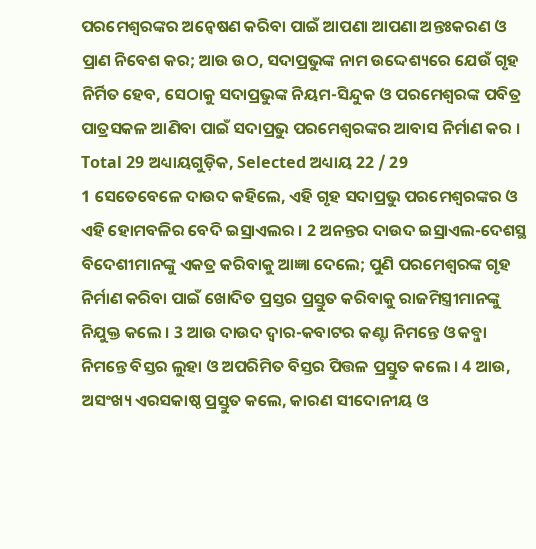ପରମେଶ୍ଵରଙ୍କର ଅନ୍ଵେଷଣ କରିବା ପାଇଁ ଆପଣା ଆପଣା ଅନ୍ତଃକରଣ ଓ ପ୍ରାଣ ନିବେଶ କର; ଆଉ ଉଠ, ସଦାପ୍ରଭୁଙ୍କ ନାମ ଉଦ୍ଦେଶ୍ୟରେ ଯେଉଁ ଗୃହ ନିର୍ମିତ ହେବ, ସେଠାକୁ ସଦାପ୍ରଭୁଙ୍କ ନିୟମ-ସିନ୍ଦୁକ ଓ ପରମେଶ୍ଵରଙ୍କ ପବିତ୍ର ପାତ୍ରସକଳ ଆଣିବା ପାଇଁ ସଦାପ୍ରଭୁ ପରମେଶ୍ଵରଙ୍କର ଆବାସ ନିର୍ମାଣ କର ।
Total 29 ଅଧ୍ୟାୟଗୁଡ଼ିକ, Selected ଅଧ୍ୟାୟ 22 / 29
1 ସେତେବେଳେ ଦାଉଦ କହିଲେ, ଏହି ଗୃହ ସଦାପ୍ରଭୁ ପରମେଶ୍ଵରଙ୍କର ଓ ଏହି ହୋମବଳିର ବେଦି ଇସ୍ରାଏଲର । 2 ଅନନ୍ତର ଦାଉଦ ଇସ୍ରାଏଲ-ଦେଶସ୍ଥ ବିଦେଶୀମାନଙ୍କୁ ଏକତ୍ର କରିବାକୁ ଆଜ୍ଞା ଦେଲେ; ପୁଣି ପରମେଶ୍ଵରଙ୍କ ଗୃହ ନିର୍ମାଣ କରିବା ପାଇଁ ଖୋଦିତ ପ୍ରସ୍ତର ପ୍ରସ୍ତୁତ କରିବାକୁ ରାଜମିସ୍ତ୍ରୀମାନଙ୍କୁ ନିଯୁକ୍ତ କଲେ । 3 ଆଉ ଦାଉଦ ଦ୍ଵାର-କବାଟର କଣ୍ଟା ନିମନ୍ତେ ଓ କବ୍ଜା ନିମନ୍ତେ ବିସ୍ତର ଲୁହା ଓ ଅପରିମିତ ବିସ୍ତର ପିତ୍ତଳ ପ୍ରସ୍ତୁତ କଲେ । 4 ଆଉ, ଅସଂଖ୍ୟ ଏରସକାଷ୍ଠ ପ୍ରସ୍ତୁତ କଲେ, କାରଣ ସୀଦୋନୀୟ ଓ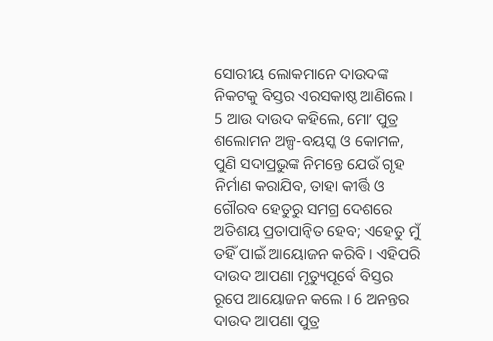ସୋରୀୟ ଲୋକମାନେ ଦାଉଦଙ୍କ ନିକଟକୁ ବିସ୍ତର ଏରସକାଷ୍ଠ ଆଣିଲେ । 5 ଆଉ ଦାଉଦ କହିଲେ, ମୋʼ ପୁତ୍ର ଶଲୋମନ ଅଳ୍ପ-ବୟସ୍କ ଓ କୋମଳ, ପୁଣି ସଦାପ୍ରଭୁଙ୍କ ନିମନ୍ତେ ଯେଉଁ ଗୃହ ନିର୍ମାଣ କରାଯିବ, ତାହା କୀର୍ତ୍ତି ଓ ଗୌରବ ହେତୁରୁ ସମଗ୍ର ଦେଶରେ ଅତିଶୟ ପ୍ରତାପାନ୍ଵିତ ହେବ; ଏହେତୁ ମୁଁ ତହିଁ ପାଇଁ ଆୟୋଜନ କରିବି । ଏହିପରି ଦାଉଦ ଆପଣା ମୃତ୍ୟୁପୂର୍ବେ ବିସ୍ତର ରୂପେ ଆୟୋଜନ କଲେ । 6 ଅନନ୍ତର ଦାଉଦ ଆପଣା ପୁତ୍ର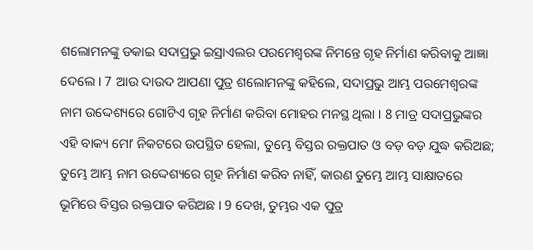ଶଲୋମନଙ୍କୁ ଡକାଇ ସଦାପ୍ରଭୁ ଇସ୍ରାଏଲର ପରମେଶ୍ଵରଙ୍କ ନିମନ୍ତେ ଗୃହ ନିର୍ମାଣ କରିବାକୁ ଆଜ୍ଞା ଦେଲେ । 7 ଆଉ ଦାଉଦ ଆପଣା ପୁତ୍ର ଶଲୋମନଙ୍କୁ କହିଲେ, ସଦାପ୍ରଭୁ ଆମ୍ଭ ପରମେଶ୍ଵରଙ୍କ ନାମ ଉଦ୍ଦେଶ୍ୟରେ ଗୋଟିଏ ଗୃହ ନିର୍ମାଣ କରିବା ମୋହର ମନସ୍ଥ ଥିଲା । 8 ମାତ୍ର ସଦାପ୍ରଭୁଙ୍କର ଏହି ବାକ୍ୟ ମୋʼ ନିକଟରେ ଉପସ୍ଥିତ ହେଲା, ତୁମ୍ଭେ ବିସ୍ତର ରକ୍ତପାତ ଓ ବଡ଼ ବଡ଼ ଯୁଦ୍ଧ କରିଅଛ; ତୁମ୍ଭେ ଆମ୍ଭ ନାମ ଉଦ୍ଦେଶ୍ୟରେ ଗୃହ ନିର୍ମାଣ କରିବ ନାହିଁ, କାରଣ ତୁମ୍ଭେ ଆମ୍ଭ ସାକ୍ଷାତରେ ଭୂମିରେ ବିସ୍ତର ରକ୍ତପାତ କରିଅଛ । 9 ଦେଖ, ତୁମ୍ଭର ଏକ ପୁତ୍ର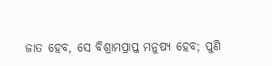ଜାତ ହେବ, ସେ ବିଶ୍ରାମପ୍ରାପ୍ତ ମନୁଷ୍ୟ ହେବ; ପୁଣି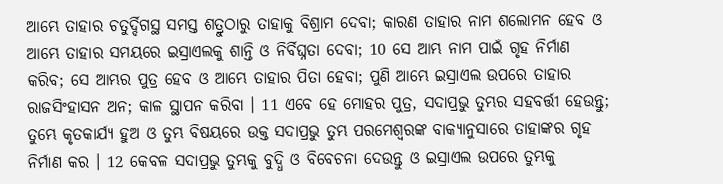ଆମ୍ଭେ ତାହାର ଚତୁର୍ଦ୍ଦିଗସ୍ଥ ସମସ୍ତ ଶତ୍ରୁଠାରୁ ତାହାକୁ ବିଶ୍ରାମ ଦେବା; କାରଣ ତାହାର ନାମ ଶଲୋମନ ହେବ ଓ ଆମ୍ଭେ ତାହାର ସମୟରେ ଇସ୍ରାଏଲକୁ ଶାନ୍ତି ଓ ନିର୍ବିଘ୍ନତା ଦେବା; 10 ସେ ଆମ୍ଭ ନାମ ପାଇଁ ଗୃହ ନିର୍ମାଣ କରିବ; ସେ ଆମ୍ଭର ପୁତ୍ର ହେବ ଓ ଆମ୍ଭେ ତାହାର ପିତା ହେବା; ପୁଣି ଆମ୍ଭେ ଇସ୍ରାଏଲ ଉପରେ ତାହାର ରାଜସିଂହାସନ ଅନ; କାଳ ସ୍ଥାପନ କରିବା । 11 ଏବେ ହେ ମୋହର ପୁତ୍ର, ସଦାପ୍ରଭୁ ତୁମ୍ଭର ସହବର୍ତ୍ତୀ ହେଉନ୍ତୁ; ତୁମ୍ଭେ କୃତକାର୍ଯ୍ୟ ହୁଅ ଓ ତୁମ୍ଭ ବିଷୟରେ ଉକ୍ତ ସଦାପ୍ରଭୁ ତୁମ୍ଭ ପରମେଶ୍ଵରଙ୍କ ବାକ୍ୟାନୁସାରେ ତାହାଙ୍କର ଗୃହ ନିର୍ମାଣ କର । 12 କେବଳ ସଦାପ୍ରଭୁ ତୁମ୍ଭକୁ ବୁଦ୍ଧି ଓ ବିବେଚନା ଦେଉନ୍ତୁ ଓ ଇସ୍ରାଏଲ ଉପରେ ତୁମ୍ଭକୁ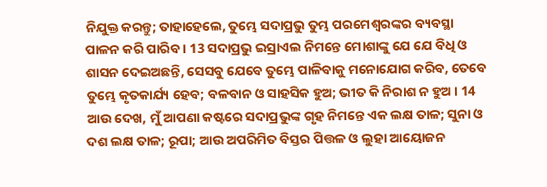ନିଯୁକ୍ତ କରନ୍ତୁ; ତାହାହେଲେ, ତୁମ୍ଭେ ସଦାପ୍ରଭୁ ତୁମ୍ଭ ପରମେଶ୍ଵରଙ୍କର ବ୍ୟବସ୍ଥା ପାଳନ କରି ପାରିବ । 13 ସଦାପ୍ରଭୁ ଇସ୍ରାଏଲ ନିମନ୍ତେ ମୋଶାଙ୍କୁ ଯେ ଯେ ବିଧି ଓ ଶାସନ ଦେଇଅଛନ୍ତି, ସେସବୁ ଯେବେ ତୁମ୍ଭେ ପାଳିବାକୁ ମନୋଯୋଗ କରିବ, ତେବେ ତୁମ୍ଭେ କୃତକାର୍ଯ୍ୟ ହେବ; ବଳବାନ ଓ ସାହସିକ ହୁଅ; ଭୀତ କି ନିରାଶ ନ ହୁଅ । 14 ଆଉ ଦେଖ, ମୁଁ ଆପଣା କଷ୍ଟରେ ସଦାପ୍ରଭୁଙ୍କ ଗୃହ ନିମନ୍ତେ ଏକ ଲକ୍ଷ ତାଳ; ସୁନା ଓ ଦଶ ଲକ୍ଷ ତାଳ; ରୂପା; ଆଉ ଅପରିମିତ ବିସ୍ତର ପିତ୍ତଳ ଓ ଲୁହା ଆୟୋଜନ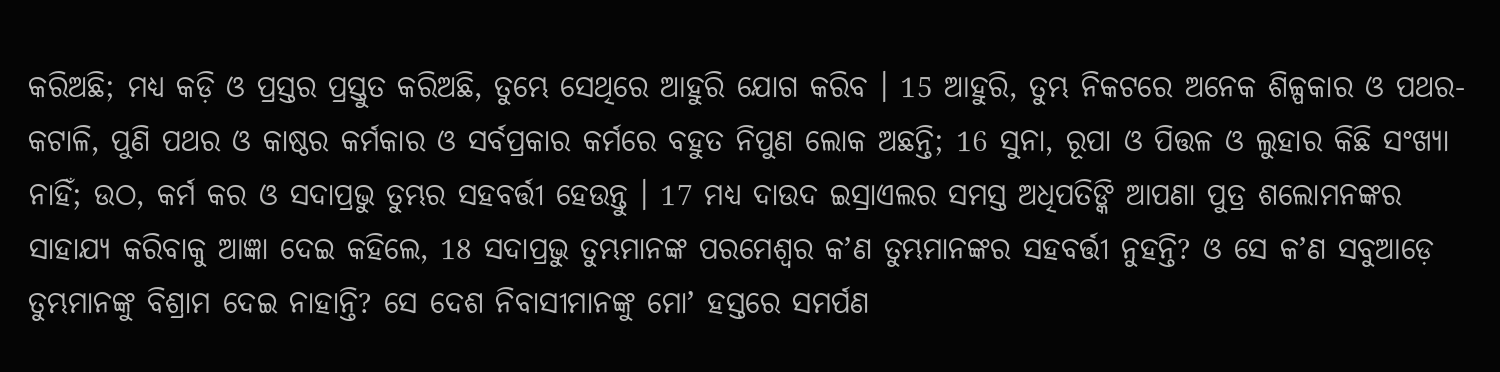କରିଅଛି; ମଧ୍ୟ କଡ଼ି ଓ ପ୍ରସ୍ତର ପ୍ରସ୍ତୁତ କରିଅଛି, ତୁମ୍ଭେ ସେଥିରେ ଆହୁରି ଯୋଗ କରିବ । 15 ଆହୁରି, ତୁମ୍ଭ ନିକଟରେ ଅନେକ ଶିଳ୍ପକାର ଓ ପଥର-କଟାଳି, ପୁଣି ପଥର ଓ କାଷ୍ଠର କର୍ମକାର ଓ ସର୍ବପ୍ରକାର କର୍ମରେ ବହୁତ ନିପୁଣ ଲୋକ ଅଛନ୍ତି; 16 ସୁନା, ରୂପା ଓ ପିତ୍ତଳ ଓ ଲୁହାର କିଛି ସଂଖ୍ୟା ନାହିଁ; ଉଠ, କର୍ମ କର ଓ ସଦାପ୍ରଭୁ ତୁମ୍ଭର ସହବର୍ତ୍ତୀ ହେଉନ୍ତୁ । 17 ମଧ୍ୟ ଦାଉଦ ଇସ୍ରାଏଲର ସମସ୍ତ ଅଧିପତିଙ୍କି ଆପଣା ପୁତ୍ର ଶଲୋମନଙ୍କର ସାହାଯ୍ୟ କରିବାକୁ ଆଜ୍ଞା ଦେଇ କହିଲେ, 18 ସଦାପ୍ରଭୁ ତୁମ୍ଭମାନଙ୍କ ପରମେଶ୍ଵର କʼଣ ତୁମ୍ଭମାନଙ୍କର ସହବର୍ତ୍ତୀ ନୁହନ୍ତି? ଓ ସେ କʼଣ ସବୁଆଡ଼େ ତୁମ୍ଭମାନଙ୍କୁ ବିଶ୍ରାମ ଦେଇ ନାହାନ୍ତି? ସେ ଦେଶ ନିବାସୀମାନଙ୍କୁ ମୋʼ ହସ୍ତରେ ସମର୍ପଣ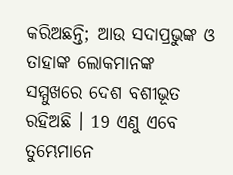କରିଅଛନ୍ତି; ଆଉ ସଦାପ୍ରଭୁଙ୍କ ଓ ତାହାଙ୍କ ଲୋକମାନଙ୍କ ସମ୍ମୁଖରେ ଦେଶ ବଶୀଭୂତ ରହିଅଛି । 19 ଏଣୁ ଏବେ ତୁମ୍ଭେମାନେ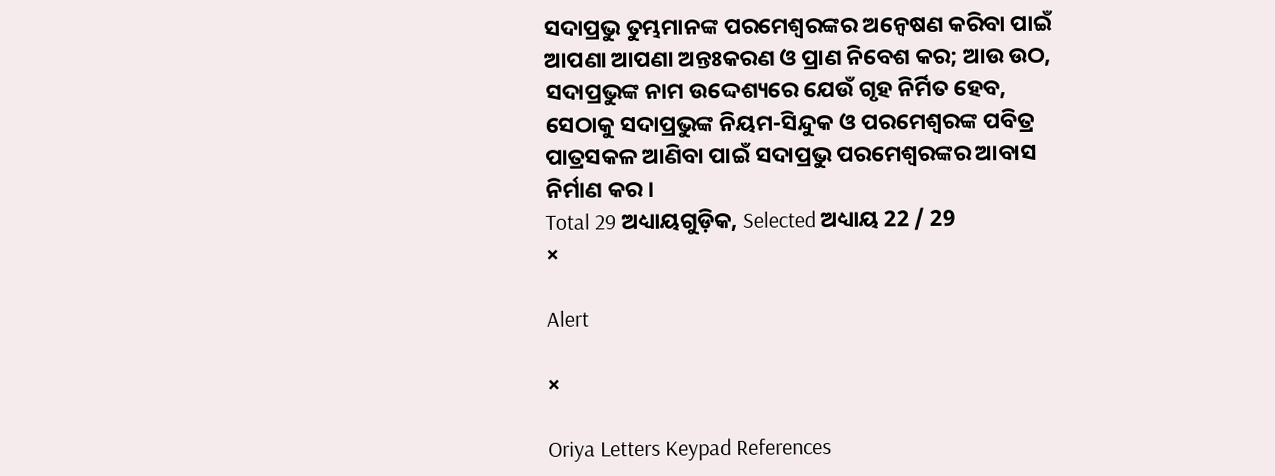ସଦାପ୍ରଭୁ ତୁମ୍ଭମାନଙ୍କ ପରମେଶ୍ଵରଙ୍କର ଅନ୍ଵେଷଣ କରିବା ପାଇଁ ଆପଣା ଆପଣା ଅନ୍ତଃକରଣ ଓ ପ୍ରାଣ ନିବେଶ କର; ଆଉ ଉଠ, ସଦାପ୍ରଭୁଙ୍କ ନାମ ଉଦ୍ଦେଶ୍ୟରେ ଯେଉଁ ଗୃହ ନିର୍ମିତ ହେବ, ସେଠାକୁ ସଦାପ୍ରଭୁଙ୍କ ନିୟମ-ସିନ୍ଦୁକ ଓ ପରମେଶ୍ଵରଙ୍କ ପବିତ୍ର ପାତ୍ରସକଳ ଆଣିବା ପାଇଁ ସଦାପ୍ରଭୁ ପରମେଶ୍ଵରଙ୍କର ଆବାସ ନିର୍ମାଣ କର ।
Total 29 ଅଧ୍ୟାୟଗୁଡ଼ିକ, Selected ଅଧ୍ୟାୟ 22 / 29
×

Alert

×

Oriya Letters Keypad References